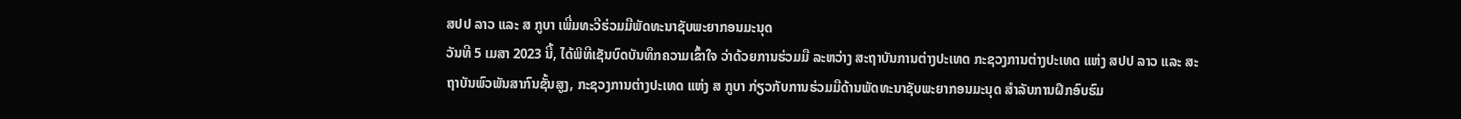ສປປ ລາວ ແລະ ສ ກູບາ ເພີ່ມທະວີຮ່ວມມືພັດທະນາຊັບພະຍາກອນມະນຸດ
ວັນທີ 5 ເມສາ 2023 ນີ້, ໄດ້ພິທີເຊັນບົດບັນທຶກຄວາມເຂົ້າໃຈ ວ່າດ້ວຍການຮ່ວມມື ລະຫວ່າງ ສະຖາບັນການຕ່າງປະເທດ ກະຊວງການຕ່າງປະເທດ ແຫ່ງ ສປປ ລາວ ແລະ ສະຖາບັນພົວພັນສາກົນຊັ້ນສູງ, ກະຊວງການຕ່າງປະເທດ ແຫ່ງ ສ ກູບາ ກ່ຽວກັບການຮ່ວມມືດ້ານພັດທະນາຊັບພະຍາກອນມະນຸດ ສຳລັບການຝຶກອົບຮົມ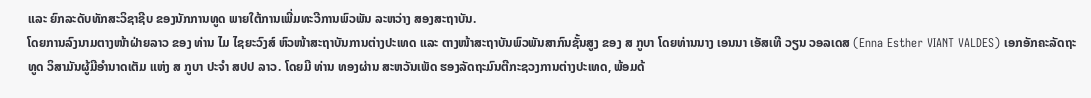ແລະ ຍົກລະດັບທັກສະວິຊາຊີບ ຂອງນັກການທູດ ພາຍໃຕ້ການເພີ່ມທະວີການພົວພັນ ລະຫວ່າງ ສອງສະຖາບັນ.
ໂດຍການລົງນາມຕາງໜ້າຝ່າຍລາວ ຂອງ ທ່ານ ໄມ ໄຊຍະວົງສ໌ ຫົວໜ້າສະຖາບັນການຕ່າງປະເທດ ແລະ ຕາງໜ້າສະຖາບັນພົວພັນສາກົນຊັ້ນສູງ ຂອງ ສ ກູບາ ໂດຍທ່ານນາງ ເອນນາ ເອັສເທີ ວຽນ ວອລເດສ (Enna Esther VIANT VALDES) ເອກອັກຄະລັດຖະທູດ ວິສາມັນຜູ້ມີອໍານາດເຕັມ ແຫ່ງ ສ ກູບາ ປະຈໍາ ສປປ ລາວ. ໂດຍມີ ທ່ານ ທອງຜ່ານ ສະຫວັນເພັດ ຮອງລັດຖະມົນຕີກະຊວງການຕ່າງປະເທດ, ພ້ອມດ້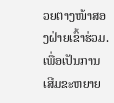ວຍຕາງໜ້າສອງຝ່າຍເຂົ້າຮ່ວມ.
ເພື່ອເປັນການເສີມຂະຫຍາຍ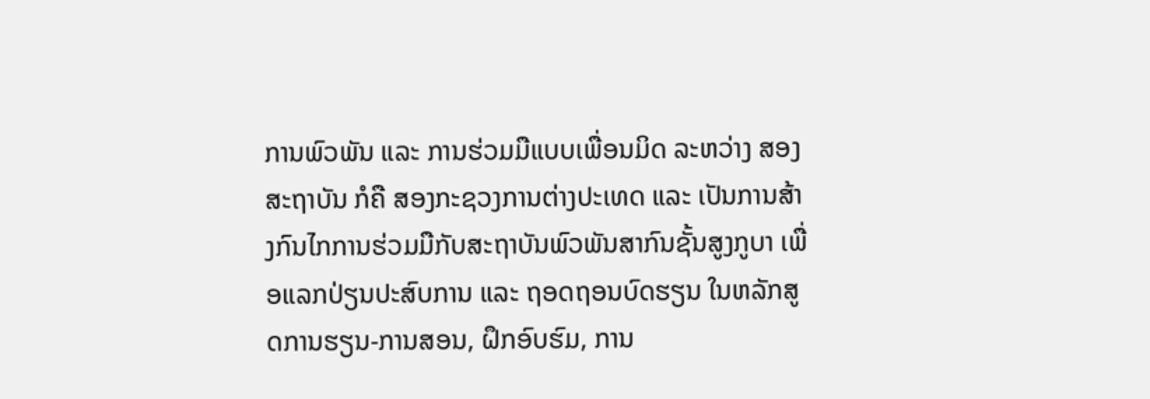ການພົວພັນ ແລະ ການຮ່ວມມືແບບເພື່ອນມິດ ລະຫວ່າງ ສອງສະຖາບັນ ກໍຄື ສອງກະຊວງການຕ່າງປະເທດ ແລະ ເປັນການສ້າງກົນໄກການຮ່ວມມືກັບສະຖາບັນພົວພັນສາກົນຊັ້ນສູງກູບາ ເພື່ອແລກປ່ຽນປະສົບການ ແລະ ຖອດຖອນບົດຮຽນ ໃນຫລັກສູດການຮຽນ-ການສອນ, ຝຶກອົບຮົມ, ການ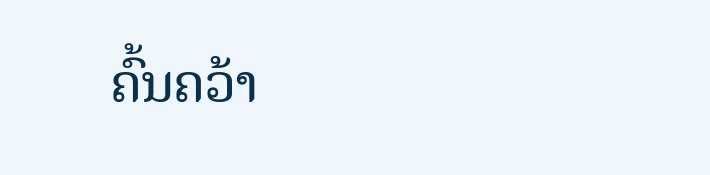ຄົ້ນຄວ້າ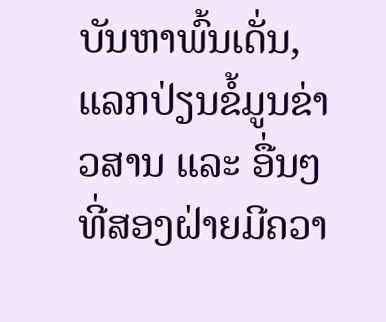ບັນຫາພົ້ນເດັ່ນ, ແລກປ່ຽນຂໍ້ມູນຂ່າວສານ ແລະ ອື່ນໆ ທີ່ສອງຝ່າຍມີຄວາ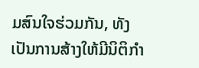ມສົນໃຈຮ່ວມກັນ, ທັງເປັນການສ້າງໃຫ້ມີນິຕິກໍາ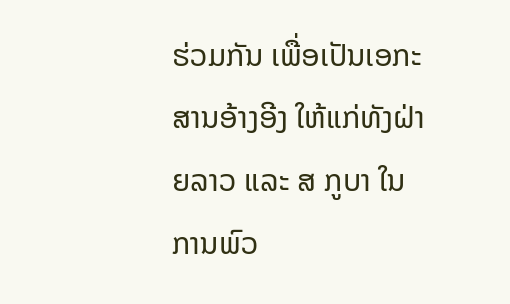ຮ່ວມກັນ ເພື່ອເປັນເອກະສານອ້າງອີງ ໃຫ້ແກ່ທັງຝ່າຍລາວ ແລະ ສ ກູບາ ໃນການພົວ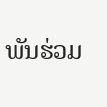ພັນຮ່ວມ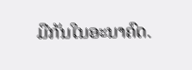ມືກັນໃນອະນາຄົດ.